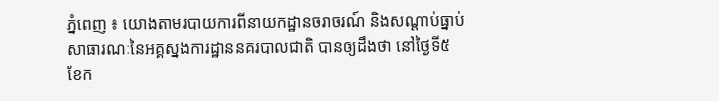ភ្នំពេញ ៖ យោងតាមរបាយការពីនាយកដ្ឋានចរាចរណ៍ និងសណ្តាប់ធ្នាប់សាធារណៈនៃអគ្គស្នងការដ្ឋាននគរបាលជាតិ បានឲ្យដឹងថា នៅថ្ងៃទី៥ ខែក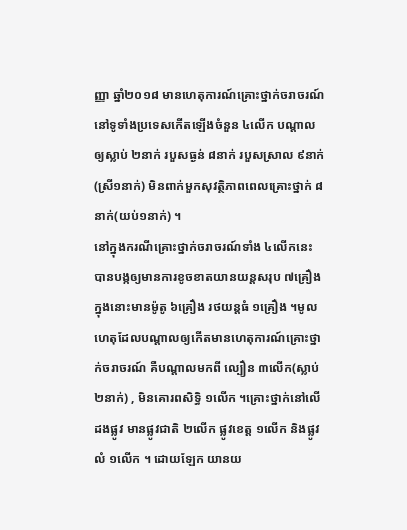ញ្ញា ឆ្នាំ២០១៨ មានហេតុការណ៍គ្រោះថ្នាក់ចរាចរណ៍ នៅទូទាំងប្រទេសកើតឡើងចំនួន ៤លើក បណ្តាលឲ្យស្លាប់ ២នាក់ របួសធ្ងន់ ៨នាក់ របួសស្រាល ៩នាក់(ស្រី១នាក់) មិនពាក់មួកសុវត្ថិភាពពេលគ្រោះថ្នាក់ ៨នាក់(យប់១នាក់) ។
នៅក្នុងករណីគ្រោះថ្នាក់ចរាចរណ៍ទាំង ៤លើកនេះ បានបង្កឲ្យមានការខូចខាតយានយន្តសរុប ៧គ្រឿង ក្នុងនោះមានម៉ូតូ ៦គ្រឿង រថយន្តធំ ១គ្រឿង ។មូលហេតុដែលបណ្តាលឲ្យកើតមានហេតុការណ៍គ្រោះថ្នាក់ចរាចរណ៍ គឺបណ្តាលមកពី ល្បឿន ៣លើក(ស្លាប់២នាក់) , មិនគោរពសិទ្ធិ ១លើក ។គ្រោះថ្នាក់នៅលើដងផ្លូវ មានផ្លូវជាតិ ២លើក ផ្លូវខេត្ត ១លើក និងផ្លូវលំ ១លើក ។ ដោយឡែក យានយ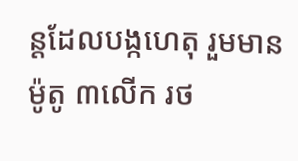ន្តដែលបង្កហេតុ រួមមាន ម៉ូតូ ៣លើក រថ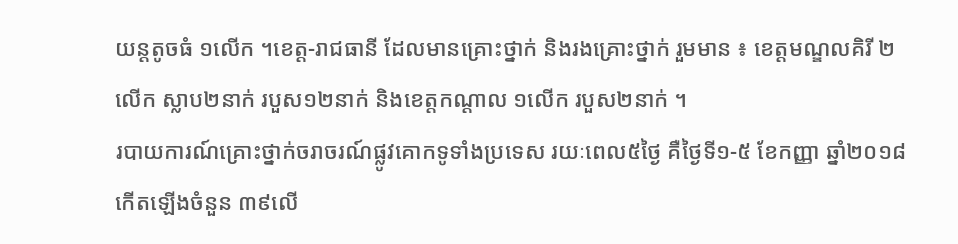យន្តតូចធំ ១លើក ។ខេត្ត-រាជធានី ដែលមានគ្រោះថ្នាក់ និងរងគ្រោះថ្នាក់ រួមមាន ៖ ខេត្តមណ្ឌលគិរី ២លើក ស្លាប២នាក់ របួស១២នាក់ និងខេត្តកណ្តាល ១លើក របួស២នាក់ ។
របាយការណ៍គ្រោះថ្នាក់ចរាចរណ៍ផ្លូវគោកទូទាំងប្រទេស រយៈពេល៥ថ្ងៃ គឺថ្ងៃទី១-៥ ខែកញ្ញា ឆ្នាំ២០១៨ កើតឡើងចំនួន ៣៩លើ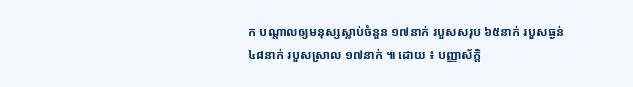ក បណ្តាលឲ្យមនុស្សស្លាប់ចំនួន ១៧នាក់ របួសសរុប ៦៥នាក់ របួសធ្ងន់ ៤៨នាក់ របួសស្រាល ១៧នាក់ ៕ ដោយ ៖ បញ្ញាស័ក្តិ